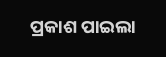ପ୍ରକାଶ ପାଇଲା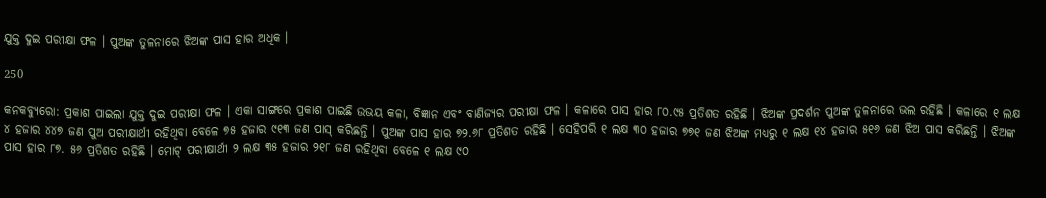ଯୁକ୍ତ ଦୁଇ ପରୀକ୍ଷା ଫଳ । ପୁଅଙ୍କ ତୁଳନାରେ ଝିଅଙ୍କ ପାସ ହାର ଅଧିକ ।

250

କନକବ୍ୟୁରୋ: ପ୍ରକାଶ ପାଇଲା ଯୁକ୍ତ ଦୁଇ ପରୀକ୍ଷା ଫଳ । ଏକା ସାଙ୍ଗରେ ପ୍ରକାଶ ପାଇଛି ଉଭୟ କଳା, ବିଜ୍ଞାନ ଏବଂ ବାଣିଜ୍ୟର ପରୀକ୍ଷା ଫଳ । କଳାରେ ପାସ ହାର ୮୦.୯୫ ପ୍ରତିଶତ ରହିଛି । ଝିଅଙ୍କ ପ୍ରଦର୍ଶନ ପୁଅଙ୍କ ତୁଳନାରେ ଭଲ ରହିଛି । କଳାରେ ୧ ଲକ୍ଷ ୪ ହଜାର ୪୪୭ ଜଣ ପୁଅ ପରୀକ୍ଷାର୍ଥୀ ରହିଥିବା ବେଳେ ୭୫ ହଜାର ୯୧୩ ଜଣ ପାସ୍ କରିଛନ୍ତି । ପୁଅଙ୍କ ପାସ ହାର ୭୨.୬୮ ପ୍ରତିଶତ ରହିଛି । ସେହିପରି ୧ ଲକ୍ଷ ୩୦ ହଜାର ୭୭୧ ଜଣ ଝିଅଙ୍କ ମଧ୍ୟରୁ ୧ ଲକ୍ଷ ୧୪ ହଜାର ୫୧୬ ଜଣ ଝିଅ ପାସ କରିଛନ୍ତି । ଝିଅଙ୍କ ପାସ ହାର ୮୭. ୫୬ ପ୍ରତିଶତ ରହିଛି । ମୋଟ୍ ପରୀକ୍ଷାର୍ଥୀ ୨ ଲକ୍ଷ ୩୫ ହଜାର ୨୧୮ ଜଣ ରହିଥିବା ବେଳେ ୧ ଲକ୍ଷ ୯୦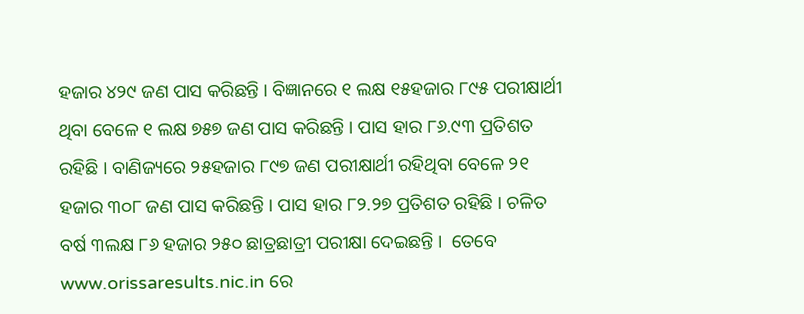ହଜାର ୪୨୯ ଜଣ ପାସ କରିଛନ୍ତି । ବିଜ୍ଞାନରେ ୧ ଲକ୍ଷ ୧୫ହଜାର ୮୯୫ ପରୀକ୍ଷାର୍ଥୀ ଥିବା ବେଳେ ୧ ଲକ୍ଷ ୭୫୭ ଜଣ ପାସ କରିଛନ୍ତି । ପାସ ହାର ୮୬.୯୩ ପ୍ରତିଶତ ରହିଛି । ବାଣିଜ୍ୟରେ ୨୫ହଜାର ୮୯୭ ଜଣ ପରୀକ୍ଷାର୍ଥୀ ରହିଥିବା ବେଳେ ୨୧ ହଜାର ୩୦୮ ଜଣ ପାସ କରିଛନ୍ତି । ପାସ ହାର ୮୨.୨୭ ପ୍ରତିଶତ ରହିଛି । ଚଳିତ ବର୍ଷ ୩ଲକ୍ଷ ୮୬ ହଜାର ୨୫୦ ଛାତ୍ରଛାତ୍ରୀ ପରୀକ୍ଷା ଦେଇଛନ୍ତି ।  ତେବେ www.orissaresults.nic.in ରେ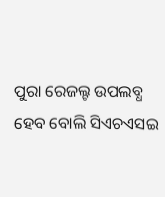ପୁରା ରେଜଲ୍ଟ ଉପଲବ୍ଧ ହେବ ବୋଲି ସିଏଚଏସଇ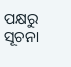ପକ୍ଷରୁ ସୂଚନା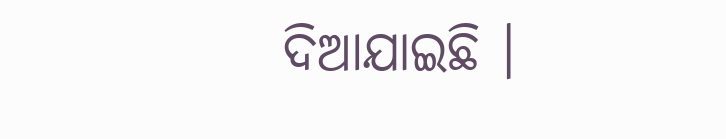ଦିଆଯାଇଛି ।